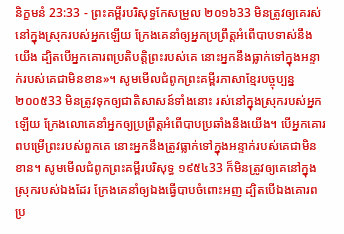និក្ខមនំ 23:33 - ព្រះគម្ពីរបរិសុទ្ធកែសម្រួល ២០១៦33 មិនត្រូវឲ្យគេរស់នៅក្នុងស្រុករបស់អ្នកឡើយ ក្រែងគេនាំឲ្យអ្នកប្រព្រឹត្តអំពើបាបទាស់នឹងយើង ដ្បិតបើអ្នកគោរពប្រតិបត្តិព្រះរបស់គេ នោះអ្នកនឹងធ្លាក់ទៅក្នុងអន្ទាក់របស់គេជាមិនខាន»។ សូមមើលជំពូកព្រះគម្ពីរភាសាខ្មែរបច្ចុប្បន្ន ២០០៥33 មិនត្រូវទុកឲ្យជាតិសាសន៍ទាំងនោះ រស់នៅក្នុងស្រុករបស់អ្នកឡើយ ក្រែងលោគេនាំអ្នកឲ្យប្រព្រឹត្តអំពើបាបប្រឆាំងនឹងយើង។ បើអ្នកគោរពបម្រើព្រះរបស់ពួកគេ នោះអ្នកនឹងត្រូវធ្លាក់ទៅក្នុងអន្ទាក់របស់គេជាមិនខាន។ សូមមើលជំពូកព្រះគម្ពីរបរិសុទ្ធ ១៩៥៤33 ក៏មិនត្រូវឲ្យគេនៅក្នុងស្រុករបស់ឯងដែរ ក្រែងគេនាំឲ្យឯងធ្វើបាបចំពោះអញ ដ្បិតបើឯងគោរពប្រ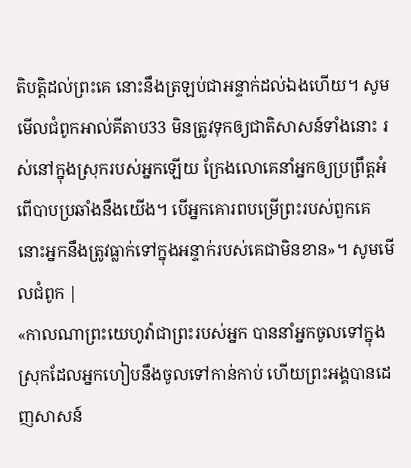តិបត្តិដល់ព្រះគេ នោះនឹងត្រឡប់ជាអន្ទាក់ដល់ឯងហើយ។ សូមមើលជំពូកអាល់គីតាប33 មិនត្រូវទុកឲ្យជាតិសាសន៍ទាំងនោះ រស់នៅក្នុងស្រុករបស់អ្នកឡើយ ក្រែងលោគេនាំអ្នកឲ្យប្រព្រឹត្តអំពើបាបប្រឆាំងនឹងយើង។ បើអ្នកគោរពបម្រើព្រះរបស់ពួកគេ នោះអ្នកនឹងត្រូវធ្លាក់ទៅក្នុងអន្ទាក់របស់គេជាមិនខាន»។ សូមមើលជំពូក |
«កាលណាព្រះយេហូវ៉ាជាព្រះរបស់អ្នក បាននាំអ្នកចូលទៅក្នុងស្រុកដែលអ្នកហៀបនឹងចូលទៅកាន់កាប់ ហើយព្រះអង្គបានដេញសាសន៍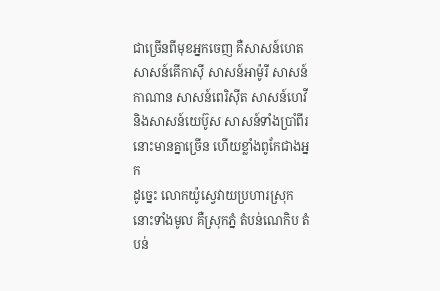ជាច្រើនពីមុខអ្នកចេញ គឺសាសន៍ហេត សាសន៍គើកាស៊ី សាសន៍អាម៉ូរី សាសន៍កាណាន សាសន៍ពេរិស៊ីត សាសន៍ហេវី និងសាសន៍យេប៊ូស សាសន៍ទាំងប្រាំពីរនោះមានគ្នាច្រើន ហើយខ្លាំងពូកែជាងអ្នក
ដូច្នេះ លោកយ៉ូស្វេវាយប្រហារស្រុកនោះទាំងមូល គឺស្រុកភ្នំ តំបន់ណេកិប តំបន់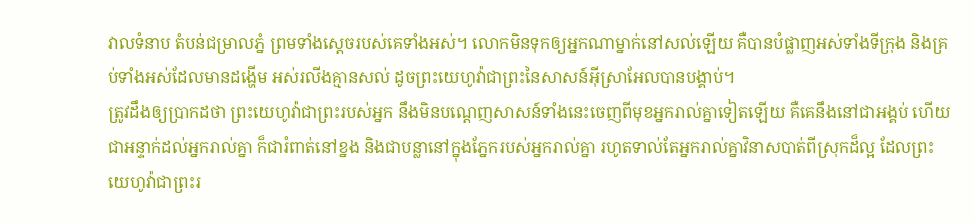វាលទំនាប តំបន់ជម្រាលភ្នំ ព្រមទាំងស្តេចរបស់គេទាំងអស់។ លោកមិនទុកឲ្យអ្នកណាម្នាក់នៅសល់ឡើយ គឺបានបំផ្លាញអស់ទាំងទីក្រុង និងគ្រប់ទាំងអស់ដែលមានដង្ហើម អស់រលីងគ្មានសល់ ដូចព្រះយេហូវ៉ាជាព្រះនៃសាសន៍អ៊ីស្រាអែលបានបង្គាប់។
ត្រូវដឹងឲ្យប្រាកដថា ព្រះយេហូវ៉ាជាព្រះរបស់អ្នក នឹងមិនបណ្តេញសាសន៍ទាំងនេះចេញពីមុខអ្នករាល់គ្នាទៀតឡើយ គឺគេនឹងនៅជាអង្គប់ ហើយជាអន្ទាក់ដល់អ្នករាល់គ្នា ក៏ជារំពាត់នៅខ្នង និងជាបន្លានៅក្នុងភ្នែករបស់អ្នករាល់គ្នា រហូតទាល់តែអ្នករាល់គ្នាវិនាសបាត់ពីស្រុកដ៏ល្អ ដែលព្រះយេហូវ៉ាជាព្រះរ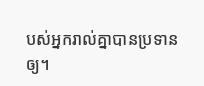បស់អ្នករាល់គ្នាបានប្រទានឲ្យ។